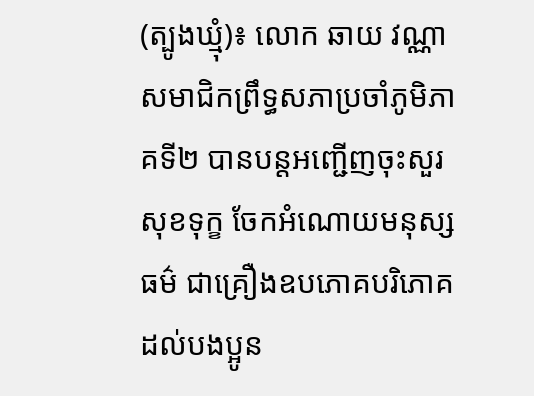(ត្បូងឃ្មុំ)៖ លោក ឆាយ វណ្ណា សមាជិកព្រឹទ្ធសភាប្រចាំភូមិភាគទី២ បានបន្តអញ្ជើញចុះសួរសុខទុក្ខ ចែកអំណោយមនុស្សធម៌ ជាគ្រឿងឧបភោគបរិភោគ ដល់បងប្អូន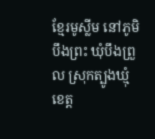ខ្មែរមូស្លីម នៅភូមិបឹងព្រះ ឃុំបឹងព្រួល ស្រុកត្បូងឃ្មុំ ខេត្ត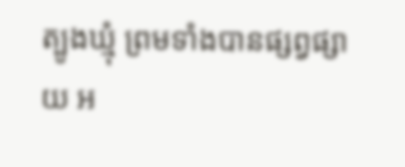ត្បូងឃ្មុំ ព្រមទាំងបានផ្សព្វផ្សាយ អ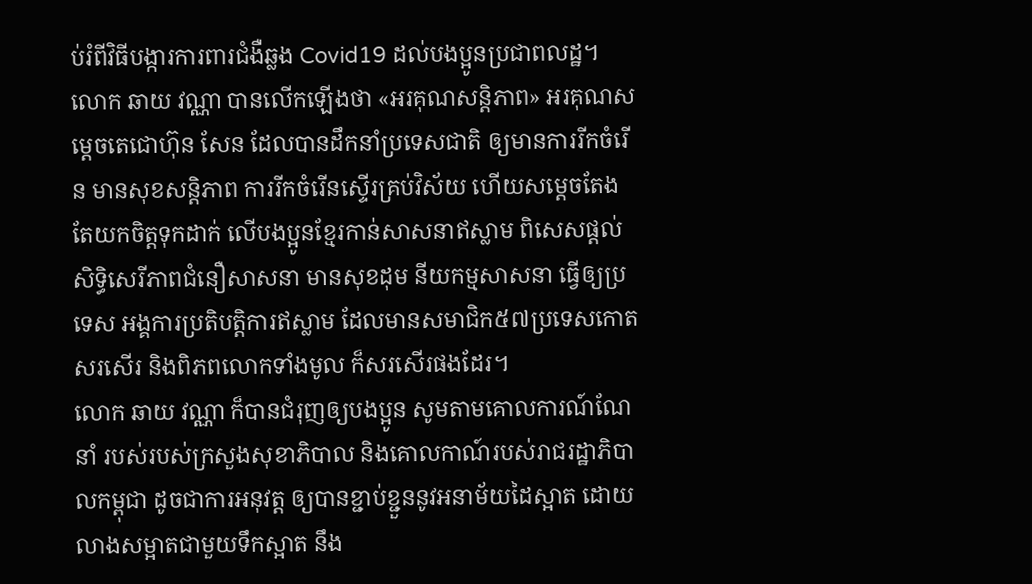ប់រំពីវិធីបង្ការការពារជំងឺឆ្លង Covid19 ដល់បងប្អូនប្រជាពលដ្ឋ។
លោក ឆាយ វណ្ណា បានលើកឡើងថា «អរគុណសន្តិភាព» អរគុណសម្ដេចតេជោហ៊ុន សែន ដែលបានដឹកនាំប្រទេសជាតិ ឲ្យមានការរីកចំរើន មានសុខសន្តិភាព ការរីកចំរើនស្ទើរគ្រប់វិស័យ ហើយសម្តេចតែងតែយកចិត្តទុកដាក់ លើបងប្អូនខ្មែរកាន់សាសនាឥស្លាម ពិសេសផ្តល់សិទ្ធិសេរីភាពជំនឿសាសនា មានសុខដុម នីយកម្មសាសនា ធ្វើឲ្យប្រទេស អង្គការប្រតិបត្តិការឥស្លាម ដែលមានសមាជិក៥៧ប្រទេសកោតសរសើរ និងពិភពលោកទាំងមូល ក៏សរសើរផងដែរ។
លោក ឆាយ វណ្ណា ក៏បានជំរុញឲ្យបងប្អូន សូមតាមគោលការណ៍ណែនាំ របស់របស់ក្រសួងសុខាភិបាល និងគោលកាណ៍របស់រាជរដ្ឋាភិបាលកម្ពុជា ដូចជាការអនុវត្ត ឲ្យបានខ្ជាប់ខ្ជួននូវអនាម័យដៃស្អាត ដោយលាងសម្អាតជាមួយទឹកស្អាត នឹង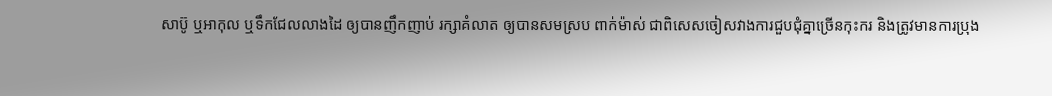សាប៊ូ ឬអាកុល ឬទឹកជែលលាងដៃ ឲ្យបានញឹកញាប់ រក្សាគំលាត ឲ្យបានសមស្រប ពាក់ម៉ាស់ ជាពិសេសចៀសវាងការជួបជុំគ្នាច្រើនកុះករ និងត្រូវមានការប្រុង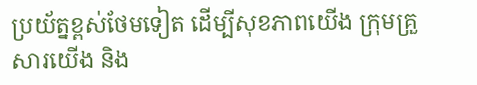ប្រយ័ត្នខ្ពស់ថែមទៀត ដើម្បីសុខភាពយើង ក្រុមគ្រួសារយើង និង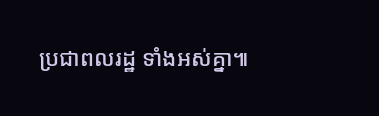ប្រជាពលរដ្ឋ ទាំងអស់គ្នា៕